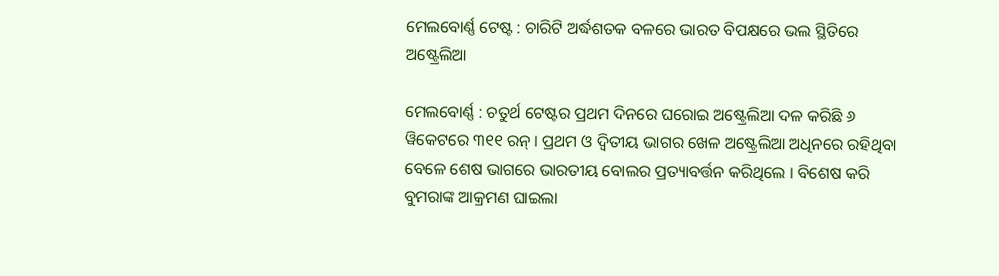ମେଲବୋର୍ଣ୍ଣ ଟେଷ୍ଟ : ଚାରିଟି ଅର୍ଦ୍ଧଶତକ ବଳରେ ଭାରତ ବିପକ୍ଷରେ ଭଲ ସ୍ଥିତିରେ ଅଷ୍ଟ୍ରେଲିଆ

ମେଲବୋର୍ଣ୍ଣ : ଚତୁର୍ଥ ଟେଷ୍ଟର ପ୍ରଥମ ଦିନରେ ଘରୋଇ ଅଷ୍ଟ୍ରେଲିଆ ଦଳ କରିଛି ୬ ୱିକେଟରେ ୩୧୧ ରନ୍ । ପ୍ରଥମ ଓ ଦ୍ବିତୀୟ ଭାଗର ଖେଳ ଅଷ୍ଟ୍ରେଲିଆ ଅଧିନରେ ରହିଥିବା ବେଳେ ଶେଷ ଭାଗରେ ଭାରତୀୟ ବୋଲର ପ୍ରତ୍ୟାବର୍ତ୍ତନ କରିଥିଲେ । ବିଶେଷ କରି ବୁମରାଙ୍କ ଆକ୍ରମଣ ଘାଇଲା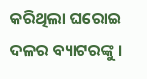କରିଥିଲା ଘରୋଇ ଦଳର ବ୍ୟାଟରଙ୍କୁ ।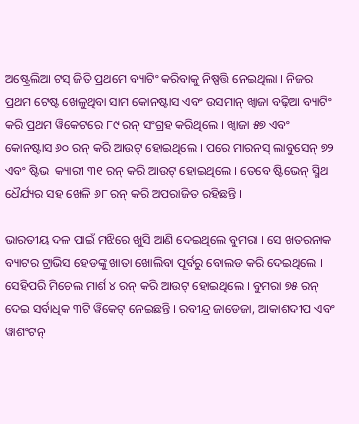ଅଷ୍ଟ୍ରେଲିଆ ଟସ୍ ଜିତି ପ୍ରଥମେ ବ୍ୟାଟିଂ କରିବାକୁ ନିଷ୍ପତ୍ତି ନେଇଥିଲା । ନିଜର ପ୍ରଥମ ଟେଷ୍ଟ ଖେଳୁଥିବା ସାମ କୋନଷ୍ଟାସ ଏବଂ ଉସମାନ୍ ଖ୍ବାଜା ବଢ଼ିଆ ବ୍ୟାଟିଂ କରି ପ୍ରଥମ ୱିକେଟରେ ୮୯ ରନ୍ ସଂଗ୍ରହ କରିଥିଲେ । ଖ୍ବାଜା ୫୭ ଏବଂ କୋନଷ୍ଟାସ ୬୦ ରନ୍ କରି ଆଉଟ୍ ହୋଇଥିଲେ । ପରେ ମାରନସ୍ ଲାବୁସେନ୍ ୭୨ ଏବଂ ଷ୍ଟିଭ  କ୍ୟାରୀ ୩୧ ରନ୍ କରି ଆଉଟ୍ ହୋଇଥିଲେ । ତେବେ ଷ୍ଟିଭେନ୍ ସ୍ମିଥ ଧୈର୍ଯ୍ୟର ସହ ଖେଳି ୬୮ ରନ୍ କରି ଅପରାଜିତ ରହିଛନ୍ତି ।

ଭାରତୀୟ ଦଳ ପାଇଁ ମଝିରେ ଖୁସି ଆଣି ଦେଇଥିଲେ ବୁମରା । ସେ ଖତରନାକ ବ୍ୟାଟର ଟ୍ରାଭିସ ହେଡଙ୍କୁ ଖାତା ଖୋଲିବା ପୂର୍ବରୁ ବୋଲଡ କରି ଦେଇଥିଲେ । ସେହିପରି ମିଚେଲ ମାର୍ଶ ୪ ରନ୍ କରି ଆଉଟ୍ ହୋଇଥିଲେ । ବୁମରା ୭୫ ରନ୍ ଦେଇ ସର୍ବାଧିକ ୩ଟି ୱିକେଟ୍ ନେଇଛନ୍ତି । ରବୀନ୍ଦ୍ର ଜାଡେଜା, ଆକାଶଦୀପ ଏବଂ ୱାଶଂଟନ୍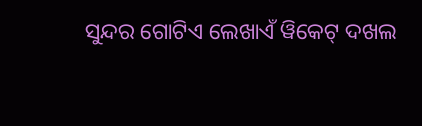ସୁନ୍ଦର ଗୋଟିଏ ଲେଖାଏଁ ୱିକେଟ୍ ଦଖଲ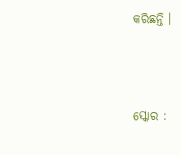କରିଛନ୍ତି ।



ସ୍କୋର :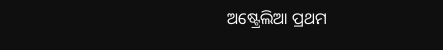ଅଷ୍ଟ୍ରେଲିଆ ପ୍ରଥମ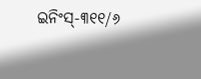ଇନିଂସ୍-୩୧୧/୬